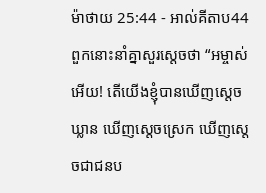ម៉ាថាយ 25:44 - អាល់គីតាប44 ពួកនោះនាំគ្នាសួរស្តេចថា “អម្ចាស់អើយ! តើយើងខ្ញុំបានឃើញស្តេចឃ្លាន ឃើញស្តេចស្រេក ឃើញស្តេចជាជនប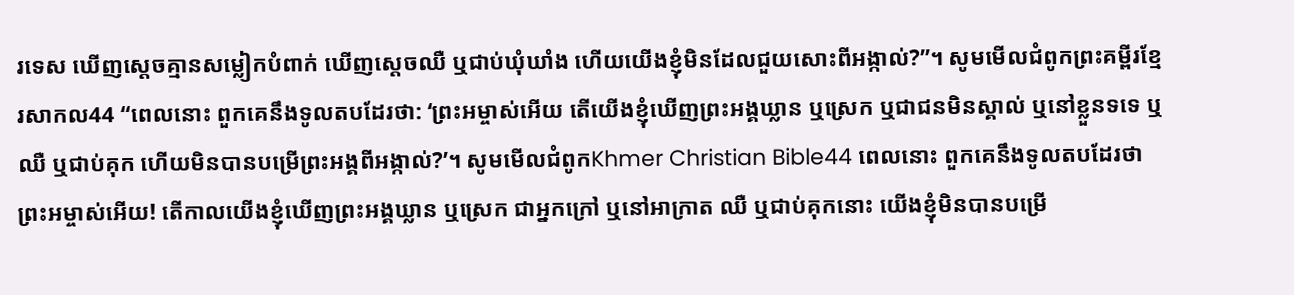រទេស ឃើញស្តេចគ្មានសម្លៀកបំពាក់ ឃើញស្តេចឈឺ ឬជាប់ឃុំឃាំង ហើយយើងខ្ញុំមិនដែលជួយសោះពីអង្កាល់?”។ សូមមើលជំពូកព្រះគម្ពីរខ្មែរសាកល44 “ពេលនោះ ពួកគេនឹងទូលតបដែរថា: ‘ព្រះអម្ចាស់អើយ តើយើងខ្ញុំឃើញព្រះអង្គឃ្លាន ឬស្រេក ឬជាជនមិនស្គាល់ ឬនៅខ្លួនទទេ ឬឈឺ ឬជាប់គុក ហើយមិនបានបម្រើព្រះអង្គពីអង្កាល់?’។ សូមមើលជំពូកKhmer Christian Bible44 ពេលនោះ ពួកគេនឹងទូលតបដែរថា ព្រះអម្ចាស់អើយ! តើកាលយើងខ្ញុំឃើញព្រះអង្គឃ្លាន ឬស្រេក ជាអ្នកក្រៅ ឬនៅអាក្រាត ឈឺ ឬជាប់គុកនោះ យើងខ្ញុំមិនបានបម្រើ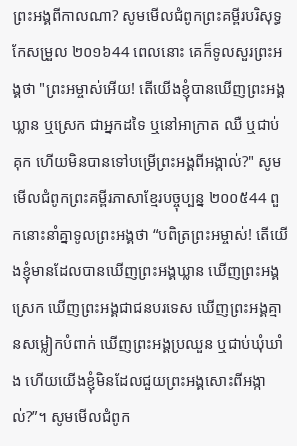ព្រះអង្គពីកាលណា? សូមមើលជំពូកព្រះគម្ពីរបរិសុទ្ធកែសម្រួល ២០១៦44 ពេលនោះ គេក៏ទូលសួរព្រះអង្គថា "ព្រះអម្ចាស់អើយ! តើយើងខ្ញុំបានឃើញព្រះអង្គឃ្លាន ឬស្រេក ជាអ្នកដទៃ ឬនៅអាក្រាត ឈឺ ឬជាប់គុក ហើយមិនបានទៅបម្រើព្រះអង្គពីអង្កាល់?" សូមមើលជំពូកព្រះគម្ពីរភាសាខ្មែរបច្ចុប្បន្ន ២០០៥44 ពួកនោះនាំគ្នាទូលព្រះអង្គថា “បពិត្រព្រះអម្ចាស់! តើយើងខ្ញុំមានដែលបានឃើញព្រះអង្គឃ្លាន ឃើញព្រះអង្គស្រេក ឃើញព្រះអង្គជាជនបរទេស ឃើញព្រះអង្គគ្មានសម្លៀកបំពាក់ ឃើញព្រះអង្គប្រឈួន ឬជាប់ឃុំឃាំង ហើយយើងខ្ញុំមិនដែលជួយព្រះអង្គសោះពីអង្កាល់?”។ សូមមើលជំពូក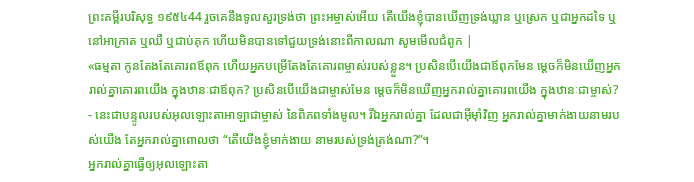ព្រះគម្ពីរបរិសុទ្ធ ១៩៥៤44 រួចគេនឹងទូលសួរទ្រង់ថា ព្រះអម្ចាស់អើយ តើយើងខ្ញុំបានឃើញទ្រង់ឃ្លាន ឬស្រេក ឬជាអ្នកដទៃ ឬនៅអាក្រាត ឬឈឺ ឬជាប់គុក ហើយមិនបានទៅជួយទ្រង់នោះពីកាលណា សូមមើលជំពូក |
«ធម្មតា កូនតែងតែគោរពឪពុក ហើយអ្នកបម្រើតែងតែគោរពម្ចាស់របស់ខ្លួន។ ប្រសិនបើយើងជាឪពុកមែន ម្ដេចក៏មិនឃើញអ្នករាល់គ្នាគោរពយើង ក្នុងឋានៈជាឪពុក? ប្រសិនបើយើងជាម្ចាស់មែន ម្ដេចក៏មិនឃើញអ្នករាល់គ្នាគោរពយើង ក្នុងឋានៈជាម្ចាស់? - នេះជាបន្ទូលរបស់អុលឡោះតាអាឡាជាម្ចាស់ នៃពិភពទាំងមូល។ រីឯអ្នករាល់គ្នា ដែលជាអ៊ីមុាំវិញ អ្នករាល់គ្នាមាក់ងាយនាមរបស់យើង តែអ្នករាល់គ្នាពោលថា “តើយើងខ្ញុំមាក់ងាយ នាមរបស់ទ្រង់ត្រង់ណា?”។
អ្នករាល់គ្នាធ្វើឲ្យអុលឡោះតា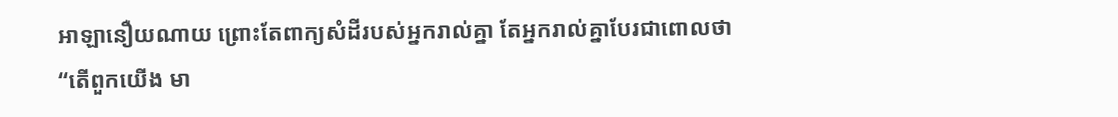អាឡានឿយណាយ ព្រោះតែពាក្យសំដីរបស់អ្នករាល់គ្នា តែអ្នករាល់គ្នាបែរជាពោលថា “តើពួកយើង មា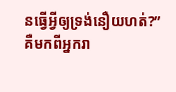នធ្វើអ្វីឲ្យទ្រង់នឿយហត់?” គឺមកពីអ្នករា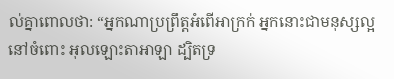ល់គ្នាពោលថា: “អ្នកណាប្រព្រឹត្តអំពើអាក្រក់ អ្នកនោះជាមនុស្សល្អនៅចំពោះ អុលឡោះតាអាឡា ដ្បិតទ្រ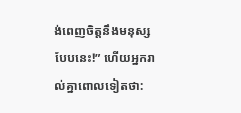ង់ពេញចិត្តនឹងមនុស្ស បែបនេះ!” ហើយអ្នករាល់គ្នាពោលទៀតថា: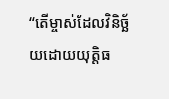“តើម្ចាស់ដែលវិនិច្ឆ័យដោយយុត្តិធ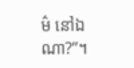ម៌ នៅឯណា?”។